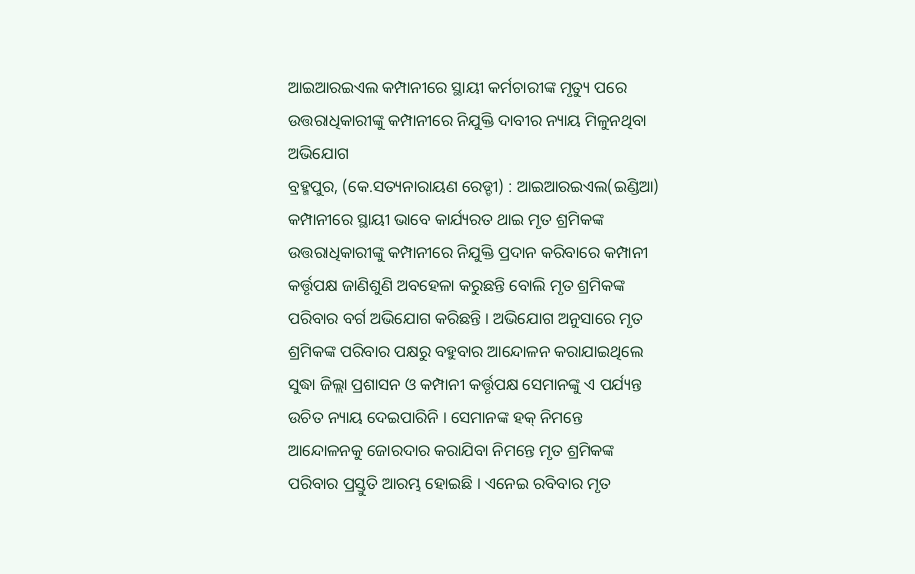ଆଇଆରଇଏଲ କମ୍ପାନୀରେ ସ୍ଥାୟୀ କର୍ମଚାରୀଙ୍କ ମୃତ୍ୟୁ ପରେ ଉତ୍ତରାଧିକାରୀଙ୍କୁ କମ୍ପାନୀରେ ନିଯୁକ୍ତି ଦାବୀର ନ୍ୟାୟ ମିଳୁନଥିବା ଅଭିଯୋଗ
ବ୍ରହ୍ମପୁର, (କେ.ସତ୍ୟନାରାୟଣ ରେଡ୍ଡୀ) : ଆଇଆରଇଏଲ(ଇଣ୍ଡିଆ) କମ୍ପାନୀରେ ସ୍ଥାୟୀ ଭାବେ କାର୍ଯ୍ୟରତ ଥାଇ ମୃତ ଶ୍ରମିକଙ୍କ ଉତ୍ତରାଧିକାରୀଙ୍କୁ କମ୍ପାନୀରେ ନିଯୁକ୍ତି ପ୍ରଦାନ କରିବାରେ କମ୍ପାନୀ କର୍ତ୍ତୃପକ୍ଷ ଜାଣିଶୁଣି ଅବହେଳା କରୁଛନ୍ତି ବୋଲି ମୃତ ଶ୍ରମିକଙ୍କ ପରିବାର ବର୍ଗ ଅଭିଯୋଗ କରିଛନ୍ତି । ଅଭିଯୋଗ ଅନୁସାରେ ମୃତ ଶ୍ରମିକଙ୍କ ପରିବାର ପକ୍ଷରୁ ବହୁବାର ଆନ୍ଦୋଳନ କରାଯାଇଥିଲେ ସୁଦ୍ଧା ଜିଲ୍ଲା ପ୍ରଶାସନ ଓ କମ୍ପାନୀ କର୍ତ୍ତୃପକ୍ଷ ସେମାନଙ୍କୁ ଏ ପର୍ଯ୍ୟନ୍ତ ଉଚିତ ନ୍ୟାୟ ଦେଇପାରିନି । ସେମାନଙ୍କ ହକ୍ ନିମନ୍ତେ ଆନ୍ଦୋଳନକୁ ଜୋରଦାର କରାଯିବା ନିମନ୍ତେ ମୃତ ଶ୍ରମିକଙ୍କ ପରିବାର ପ୍ରସ୍ତୁତି ଆରମ୍ଭ ହୋଇଛି । ଏନେଇ ରବିବାର ମୃତ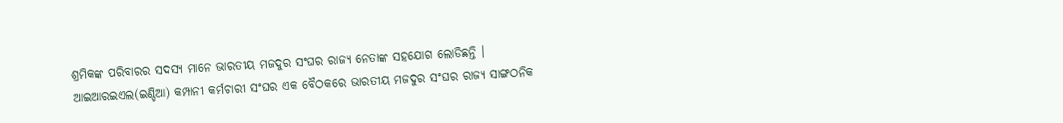ଶ୍ରମିକଙ୍କ ପରିବାରର ସଦସ୍ୟ ମାନେ ଭାରତୀୟ ମଜଦୁର ସଂଘର ରାଜ୍ୟ ନେତାଙ୍କ ସହଯୋଗ ଲୋଡିଛନ୍ତି । ଆଇଆରଇଏଲ(ଇଣ୍ଡିଆ) କମ୍ପାନୀ କର୍ମଚାରୀ ସଂଘର ଏକ ବୈଠକରେ ଭାରତୀୟ ମଜଦୁର ସଂଘର ରାଜ୍ୟ ସାଙ୍ଗଠନିକ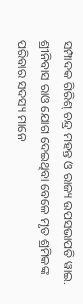ସମ୍ପାଦକ ଗିରିଶ୍ ଚନ୍ଦ୍ର ମହନ୍ତ ଓ ରାଜ୍ୟ ଉପସଭାପତି ୱାଇ. ଶ୍ରୀନିବାସ ରାଓ ଯୋଗ ଦେଇଥିବା ବେଳେ ମୃତ ଶ୍ରମିକଙ୍କ ପରିବାର ସଦସ୍ୟ ମାନେ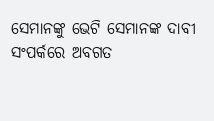ସେମାନଙ୍କୁ ଭେଟି ସେମାନଙ୍କ ଦାବୀ ସଂପର୍କରେ ଅବଗତ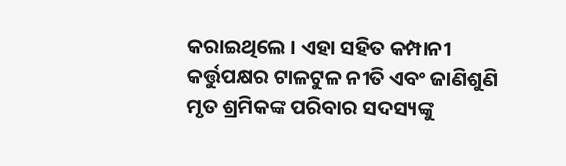କରାଇଥିଲେ । ଏହା ସହିତ କମ୍ପାନୀ କର୍ତ୍ତୁପକ୍ଷର ଟାଳଟୁଳ ନୀତି ଏବଂ ଜାଣିଶୁଣି ମୃତ ଶ୍ରମିକଙ୍କ ପରିବାର ସଦସ୍ୟଙ୍କୁ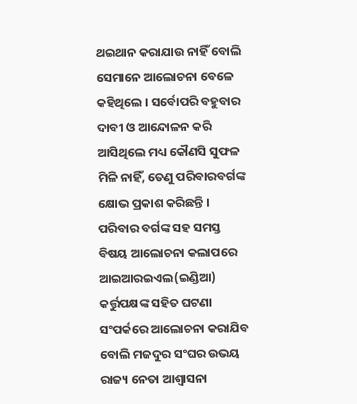ଥଇଥାନ କରାଯାଉ ନାହିଁ ବୋଲି ସେମାନେ ଆଲୋଚନା ବେଳେ କହିଥିଲେ । ସର୍ବୋପରି ବହୁବାର ଦାବୀ ଓ ଆନ୍ଦୋଳନ କରି ଆସିଥିଲେ ମଧ୍ୟ କୌଣସି ସୁଫଳ ମିଳି ନାହିଁ, ତେଣୁ ପରିବାରବର୍ଗଙ୍କ କ୍ଷୋଭ ପ୍ରକାଶ କରିଛନ୍ତି । ପରିବାର ବର୍ଗଙ୍କ ସହ ସମସ୍ତ ବିଷୟ ଆଲୋଚନା କଲାପରେ ଆଇଆରଇଏଲ(ଇଣ୍ଡିଆ) କର୍ତ୍ତୁପକ୍ଷଙ୍କ ସହିତ ଘଟଣା ସଂପର୍କରେ ଆଲୋଚନା କରାଯିବ ବୋଲି ମଜଦୁର ସଂଘର ଉଭୟ ରାଜ୍ୟ ନେତା ଆଶ୍ୱାସନା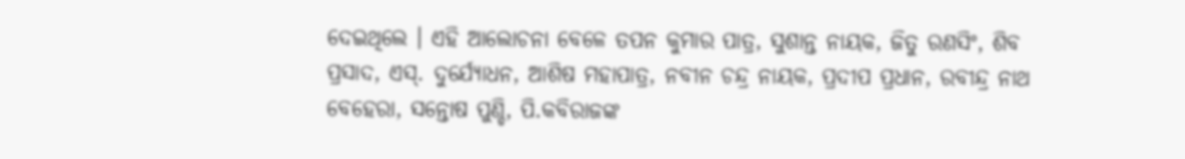ଦେଇଥିଲେ । ଏହି ଆଲୋଚନା ବେଳେ ତପନ କୁମାର ପାତ୍ର, ସୁଶାନ୍ତ ନାୟକ, ଜିତୁ ରଣସିଂ, ଶିବ ପ୍ରସାଦ, ଏସ୍. ଦୁର୍ଯ୍ୟୋଧନ, ଆଶିଷ ମହାପାତ୍ର, ନବୀନ ଚନ୍ଦ୍ର ନାୟକ, ପ୍ରଦୀପ ପ୍ରଧାନ, ରବୀନ୍ଦ୍ର ନାଥ ବେହେରା, ସନ୍ତୋଷ ପୁଣ୍ଡି, ପି.କବିରାଜଙ୍କ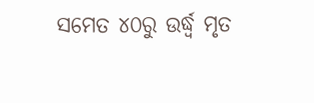ସମେତ ୪୦ରୁ ଉର୍ଦ୍ଧ୍ୱ ମୃତ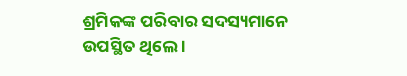ଶ୍ରମିକଙ୍କ ପରିବାର ସଦସ୍ୟମାନେ ଉପସ୍ଥିତ ଥିଲେ ।